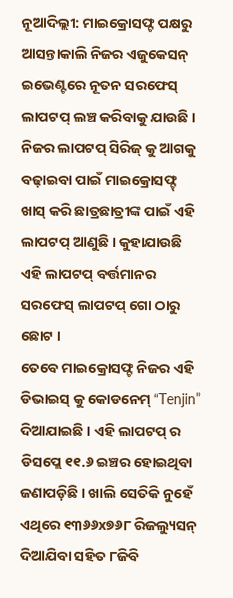ନୂଆଦିଲ୍ଲୀ: ମାଇକ୍ରୋସଫ୍ଟ ପକ୍ଷରୁ ଆସନ୍ତାକାଲି ନିଜର ଏଜୁକେସନ୍ ଇଭେଣ୍ଟରେ ନୂତନ ସରଫେସ୍ ଲାପଟପ୍ ଲଞ୍ଚ କରିବାକୁ ଯାଉଛି । ନିଜର ଲାପଟପ୍ ସିରିଜ୍ କୁ ଆଗକୁ ବଢ଼ାଇବା ପାଇଁ ମାଇକ୍ରୋସଫ୍ଟ୍ ଖାସ୍ କରି ଛାତ୍ରଛାତ୍ରୀଙ୍କ ପାଇଁ ଏହି ଲାପଟପ୍ ଆଣୁଛି । କୁହାଯାଉଛି ଏହି ଲାପଟପ୍ ବର୍ତ୍ତମାନର ସରଫେସ୍ ଲାପଟପ୍ ଗୋ ଠାରୁ ଛୋଟ ।
ତେବେ ମାଇକ୍ରୋସଫ୍ଟ ନିଜର ଏହି ଡିଭାଇସ୍ କୁ କୋଡନେମ୍ “Tenjin” ଦିଆଯାଇଛି । ଏହି ଲାପଟପ୍ ର ଡିସପ୍ଲେ ୧୧.୬ ଇଞ୍ଚର ହୋଇଥିବା ଜଣାପଡ଼ିଛି । ଖାଲି ସେତିକି ନୁହେଁ ଏଥିରେ ୧୩୬୬x୭୬୮ ରିଜଲ୍ୟୁସନ୍ ଦିଆଯିବା ସହିତ ୮ଜିବି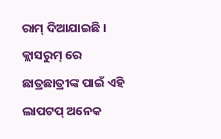ରାମ୍ ଦିଆଯାଇଛି । କ୍ଲାସରୁମ୍ ରେ ଛାତ୍ରଛାତ୍ରୀଙ୍କ ପାଇଁ ଏହି ଲାପଟପ୍ ଅନେକ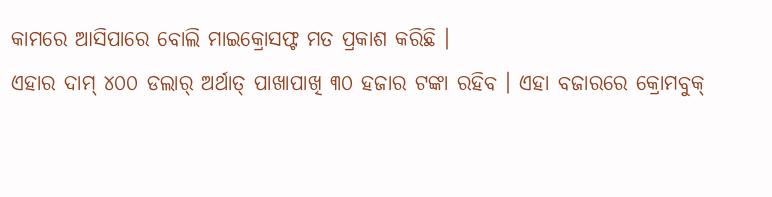କାମରେ ଆସିପାରେ ବୋଲି ମାଇକ୍ରୋସଫ୍ଟ ମତ ପ୍ରକାଶ କରିଛି ।
ଏହାର ଦାମ୍ ୪୦୦ ଡଲାର୍ ଅର୍ଥାତ୍ ପାଖାପାଖି ୩୦ ହଜାର ଟଙ୍କା ରହିବ । ଏହା ବଜାରରେ କ୍ରୋମବୁକ୍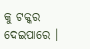କୁ ଟକ୍କର ଦେଇପାରେ ।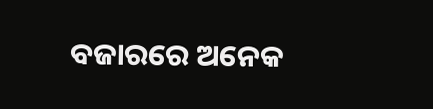ବଜାରରେ ଅନେକ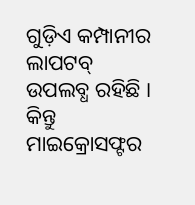ଗୁଡ଼ିଏ କମ୍ପାନୀର ଲାପଟବ୍ ଉପଲବ୍ଧ ରହିଛି । କିନ୍ତୁ ମାଇକ୍ରୋସଫ୍ଟର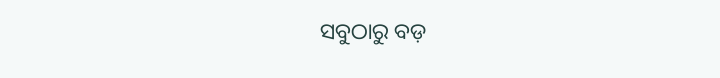ସବୁଠାରୁ ବଡ଼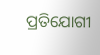ପ୍ରତିଯୋଗୀ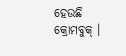ହେଉଛି କ୍ରୋମବୁକ୍ ।